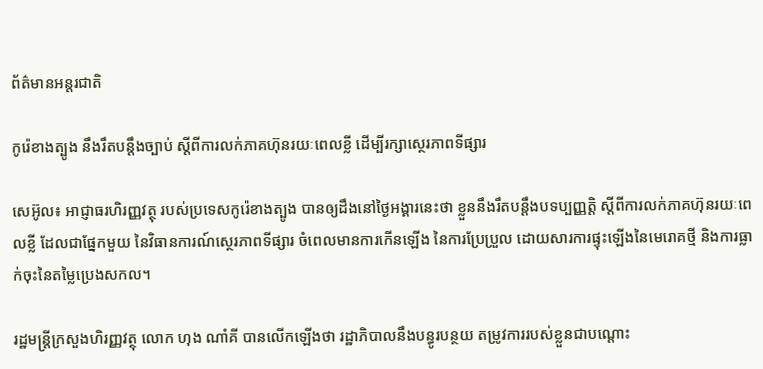ព័ត៌មានអន្តរជាតិ

កូរ៉េខាងត្បូង នឹងរឹតបន្ដឹងច្បាប់ ស្ដីពីការលក់ភាគហ៊ុនរយៈពេលខ្លី ដេីម្បីរក្សាស្ថេរភាពទីផ្សារ

សេអ៊ូល៖ អាជ្ញាធរហិរញ្ញវត្ថុ របស់ប្រទេសកូរ៉េខាងត្បូង បានឲ្យដឹងនៅថ្ងៃអង្គារនេះថា ខ្លួននឹងរឹតបន្តឹងបទប្បញ្ញត្តិ ស្តីពីការលក់ភាគហ៊ុនរយៈពេលខ្លី ដែលជាផ្នែកមួយ នៃវិធានការណ៍ស្ថេរភាពទីផ្សារ ចំពេលមានការកើនឡើង នៃការប្រែប្រួល ដោយសារការផ្ទុះឡើងនៃមេរោគថ្មី និងការធ្លាក់ចុះនៃតម្លៃប្រេងសកល។

រដ្ឋមន្រ្តីក្រសួងហិរញ្ញវត្ថុ លោក ហុង ណាំគី បានលើកឡើងថា រដ្ឋាភិបាលនឹងបន្ធូរបន្ថយ តម្រូវការរបស់ខ្លួនជាបណ្តោះ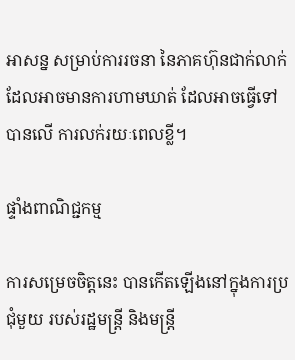អាសន្ន សម្រាប់ការរចនា នៃភាគហ៊ុនជាក់លាក់ ដែលអាចមានការហាមឃាត់ ដែលអាចធ្វើទៅបានលើ ការលក់រយៈពេលខ្លី។

ផ្ទាំងពាណិជ្ជកម្ម

ការសម្រេចចិត្តនេះ បានកើតឡើងនៅក្នុងការប្រជុំមួយ របស់រដ្ឋមន្ត្រី និងមន្រ្តី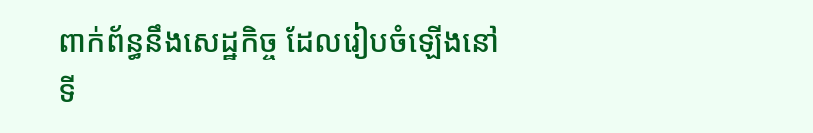ពាក់ព័ន្ធនឹងសេដ្ឋកិច្ច ដែលរៀបចំឡើងនៅទី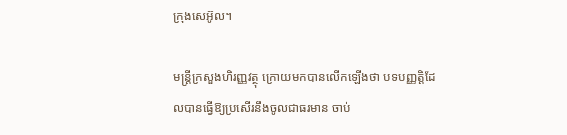ក្រុងសេអ៊ូល។

មន្ត្រីក្រសួងហិរញ្ញវត្ថុ ក្រោយមកបានលើកឡើងថា បទបញ្ញត្តិដែលបានធ្វើឱ្យប្រសើរនឹងចូលជាធរមាន ចាប់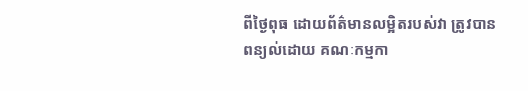ពីថ្ងៃពុធ ដោយព័ត៌មានលម្អិតរបស់វា ត្រូវបានពន្យល់ដោយ គណៈកម្មកា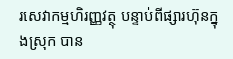រសេវាកម្មហិរញ្ញវត្ថុ បន្ទាប់ពីផ្សារហ៊ុនក្នុងស្រុក បាន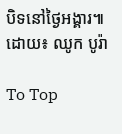បិទនៅថ្ងៃអង្គារ៕ ដោយ៖ ឈូក បូរ៉ា

To Top